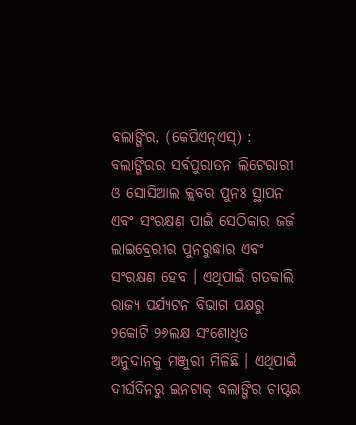ବଲାଙ୍ଗିର, (କେପିଏନ୍ଏସ୍) : ବଲାଙ୍ଗିରର ସର୍ବପୁରାତନ ଲିଟେରାରୀ ଓ ସୋସିଆଲ କ୍ଲବର ପୁନଃ ସ୍ଥାପନ ଏବଂ ସଂରକ୍ଷଣ ପାଇଁ ସେଠିକାର ଜର୍ଜ ଲାଇବ୍ରେରୀର ପୁନରୁଦ୍ଧାର ଏବଂ ସଂରକ୍ଷଣ ହେବ । ଏଥିପାଇଁ ଗତକାଲି ରାଜ୍ୟ ପର୍ଯ୍ୟଟନ ବିଭାଗ ପକ୍ଷରୁ ୨କୋଟି ୨୬ଲକ୍ଷ ସଂଶୋଧିତ ଅନୁଦାନକୁ ମଞ୍ଜୁରୀ ମିଳିଛି । ଏଥିପାଇଁ ଦୀର୍ଘଦିନରୁ ଇନଟାକ୍ ବଲାଙ୍ଗିର ଚାପ୍ଟର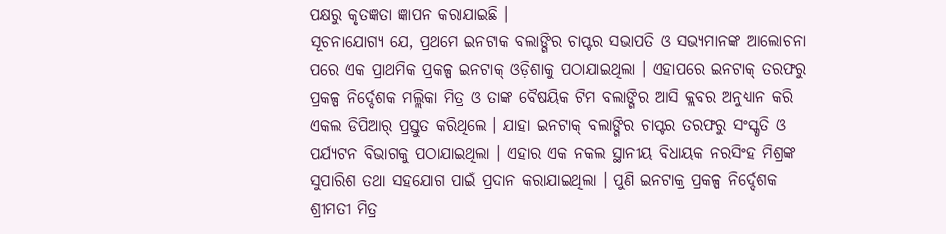ପକ୍ଷରୁ କୃତଜ୍ଞତା ଜ୍ଞାପନ କରାଯାଇଛି ।
ସୂଚନାଯୋଗ୍ୟ ଯେ, ପ୍ରଥମେ ଇନଟାକ ବଲାଙ୍ଗିର ଚାପ୍ଟର ସଭାପତି ଓ ସଭ୍ୟମାନଙ୍କ ଆଲୋଚନା ପରେ ଏକ ପ୍ରାଥମିକ ପ୍ରକଳ୍ପ ଇନଟାକ୍ ଓଡ଼ିଶାକୁ ପଠାଯାଇଥିଲା । ଏହାପରେ ଇନଟାକ୍ ତରଫରୁ ପ୍ରକଳ୍ପ ନିର୍ଦ୍ଦେଶକ ମଲ୍ଲିକା ମିତ୍ର ଓ ତାଙ୍କ ବୈଷୟିକ ଟିମ ବଲାଙ୍ଗିର ଆସି କ୍ଲବର ଅନୁଧ୍ୟାନ କରି ଏକଲ ଡିପିଆର୍ ପ୍ରସ୍ତୁତ କରିଥିଲେ । ଯାହା ଇନଟାକ୍ ବଲାଙ୍ଗିର ଚାପ୍ଟର ତରଫରୁ ସଂସ୍କୃତି ଓ ପର୍ଯ୍ୟଟନ ବିଭାଗକୁ ପଠାଯାଇଥିଲା । ଏହାର ଏକ ନକଲ ସ୍ଥାନୀୟ ବିଧାୟକ ନରସିଂହ ମିଶ୍ରଙ୍କ ସୁପାରିଶ ତଥା ସହଯୋଗ ପାଇଁ ପ୍ରଦାନ କରାଯାଇଥିଲା । ପୁଣି ଇନଟାକ୍ର ପ୍ରକଳ୍ପ ନିର୍ଦ୍ଦେଶକ ଶ୍ରୀମତୀ ମିତ୍ର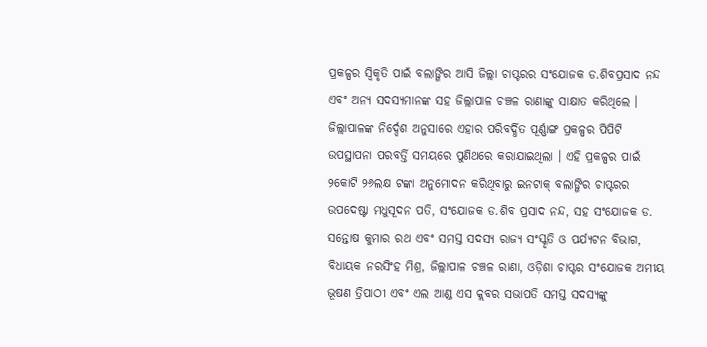ପ୍ରକଳ୍ପର ସ୍ୱିକୃତି ପାଇଁ ବଲାଙ୍ଗିର ଆସି ଜିଲ୍ଲା ଚାପ୍ଟରର ସଂଯୋଜକ ଡ.ଶିବପ୍ରସାଦ ନନ୍ଦ ଏବଂ ଅନ୍ୟ ସଦସ୍ୟମାନଙ୍କ ସହ ଜିଲ୍ଲାପାଳ ଚଞ୍ଚଳ ରାଣାଙ୍କୁ ସାକ୍ଷାତ କରିଥିଲେ । ଜିଲ୍ଲାପାଳଙ୍କ ନିର୍ଦ୍ଦେଶ ଅନୁସାରେ ଏହାର ପରିବର୍ଦ୍ଧିତ ପୂର୍ଣ୍ଣାଙ୍ଗ ପ୍ରକଳ୍ପର ପିପିଟି ଉପସ୍ଥାପନା ପରବର୍ତ୍ତି ସମୟରେ ପୁଣିଥରେ କରାଯାଇଥିଲା । ଏହି ପ୍ରକଳ୍ପର ପାଇଁ ୨କୋଟି ୨୬ଲକ୍ଷ ଟଙ୍କା ଅନୁମୋଦନ କରିଥିବାରୁ ଇନଟାକ୍ ବଲାଙ୍ଗିର ଚାପ୍ଟରର ଉପଦେଷ୍ଟା ମଧୁସୂଦନ ପତି, ସଂଯୋଜକ ଡ.ଶିବ ପ୍ରସାଦ ନନ୍ଦ, ସହ ସଂଯୋଜକ ଡ. ସନ୍ତୋଷ କୁମାର ରଥ ଏବଂ ସମସ୍ତ ସଦସ୍ୟ ରାଜ୍ୟ ସଂସ୍କୃତି ଓ ପର୍ଯ୍ୟଟନ ବିଭାଗ, ବିଧାୟକ ନରସିଂହ ମିଶ୍ର, ଜିଲ୍ଲାପାଳ ଚଞ୍ଚଳ ରାଣା, ଓଡ଼ିଶା ଚାପ୍ଟର ସଂଯୋଜକ ଅମୀୟ ଭୂଷଣ ତ୍ରିପାଠୀ ଏବଂ ଏଲ ଆଣ୍ଡ ଏସ କ୍ଲବର ସଭାପତି ସମସ୍ତ ସଦସ୍ୟଙ୍କୁ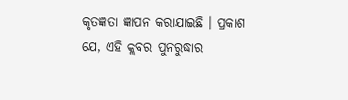କୃତଜ୍ଞତା ଜ୍ଞାପନ କରାଯାଇଛି । ପ୍ରକାଶ ଯେ, ଏହି କ୍ଲବର ପୁନରୁଦ୍ଧାର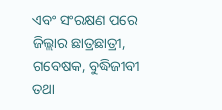ଏବଂ ସଂରକ୍ଷଣ ପରେ ଜିଲ୍ଲାର ଛାତ୍ରଛାତ୍ରୀ, ଗବେଷକ, ବୁଦ୍ଧିଜୀବୀ ତଥା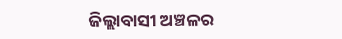ଜିଲ୍ଲାବାସୀ ଅଞ୍ଚଳର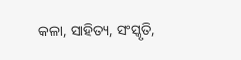କଳା, ସାହିତ୍ୟ, ସଂସ୍କୃତି,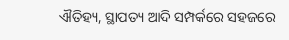ଐତିହ୍ୟ, ସ୍ଥାପତ୍ୟ ଆଦି ସମ୍ପର୍କରେ ସହଜରେ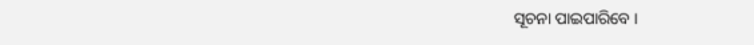ସୂଚନା ପାଇପାରିବେ ।